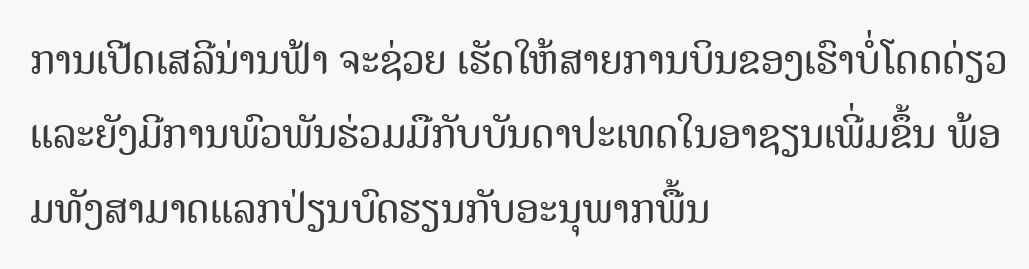ການເປີດເສລີນ່ານຟ້າ ຈະຊ່ວຍ ເຮັດໃຫ້ສາຍການບິນຂອງເຮົາບໍ່ໂດດດ່ຽວ ແລະຍັງມີການພົວພັນຮ່ວມມືກັບບັນດາປະເທດໃນອາຊຽນເພີ່ມຂຶ້ນ ພ້ອມທັງສາມາດແລກປ່ຽນບົດຮຽນກັບອະນຸພາກພື້ນ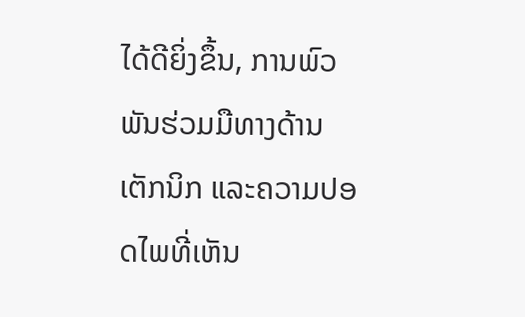ໄດ້ດີຍິ່ງຂຶ້ນ, ການພົວພັນຮ່ວມມືທາງດ້ານເຕັກນິກ ແລະຄວາມປອດໄພທີ່ເຫັນ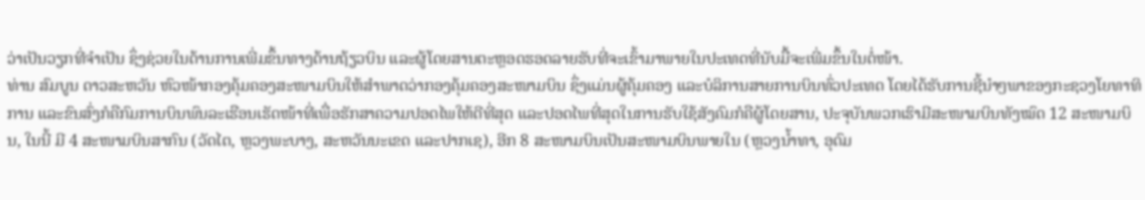ວ່າເປັນວຽກທີ່ຈຳເປັນ ຊຶ່ງຊ່ວຍໃນດ້ານການເພີ່ມຂຶ້ນທາງດ້ານຖ້ຽວບິນ ແລະຜູ້ໂດຍສານຕະຫຼອດຮອດລາຍຮັບທີ່ຈະເຂົ້າມາພາຍໃນປະເທດທີ່ນັບມື້ຈະເພີ່ມຂຶ້ນໃນຕໍ່ໜ້າ.
ທ່ານ ສົມບູນ ດາວສະຫວັນ ຫົວໜ້າກອງຄຸ້ມຄອງສະໜາມບິນໃຫ້ສຳພາດວ່າກອງຄຸ້ມຄອງສະໜາມບິນ ຊຶ່ງແມ່ນຜູ້ຄຸ້ມຄອງ ແລະບໍລິການສາຍການບິນທົ່ວປະເທດ ໂດຍໄດ້ຮັບການຊີ້ນຳໆພາຂອງກະຊວງໂຍທາທິການ ແລະຂົນສົ່ງກໍຄືກົມການບິນພົນລະເຮືອນເຮັດໜ້າທີ່ເພື່ອຮັກສາຄວາມປອດໄພໃຫ້ດີທີ່ສຸດ ແລະປອດໄພທີ່ສຸດໃນການຮັບໃຊ້ສັງຄົມກໍຄືຜູ້ໂດຍສານ, ປະຈຸບັນພວກເຮົາມີສະໜາມບິນທັງໝົດ 12 ສະໜາມບິນ, ໃນນີ້ ມີ 4 ສະໜາມບິນສາກົນ (ວັດໄຕ, ຫຼວງພະບາງ, ສະຫວັນນະເຂດ ແລະປາກເຊ), ອີກ 8 ສະໜາມບິນເປັນສະໜາມບິນພາຍໃນ (ຫຼວງນ້ຳທາ, ອຸດົມ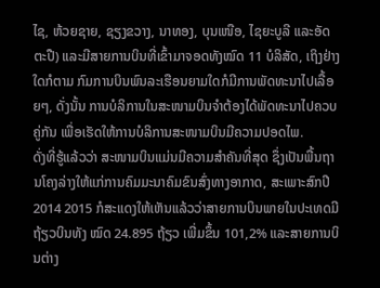ໄຊ, ຫ້ວຍຊາຍ, ຊຽງຂວາງ, ນາທອງ, ບຸນເໜືອ, ໄຊຍະບູລີ ແລະອັດຕະປື) ແລະມີສາຍການບິນທີ່ເຂົ້າມາຈອດທັງໝົດ 11 ບໍລິສັດ, ເຖິງຢ່າງໃດກໍຕາມ ກົມການບິນພົນລະເຮືອນຍາມໃດກໍມີການພັດທະນາໄປເລື້ອຍໆ, ດັ່ງນັ້ນ ການບໍລິການໃນສະໜາມບິນຈຳຕ້ອງໄດ້ພັດທະນາໄປຄວບຄູ່ກັນ ເພື່ອເຮັດໃຫ້ການບໍລິການສະໜາມບິນມີຄວາມປອດໄພ.
ດັ່ງທີ່ຮູ້ແລ້ວວ່າ ສະໜາມບິນແມ່ນມີຄວາມສຳຄັນທີ່ສຸດ ຊຶ່ງເປັນພື້ນຖານໂຄງລ່າງໃຫ້ແກ່ການຄົມມະນາຄົມຂົນສົ່ງທາງອາກາດ, ສະເພາະສົກປີ 2014 2015 ກໍສະແດງໃຫ້ເຫັນແລ້ວວ່າສາຍການບິນພາຍໃນປະເທດມີຖ້ຽວບິນທັງ ໝົດ 24.895 ຖ້ຽວ ເພີ່ມຂຶ້ນ 101,2% ແລະສາຍການບິນຕ່າງ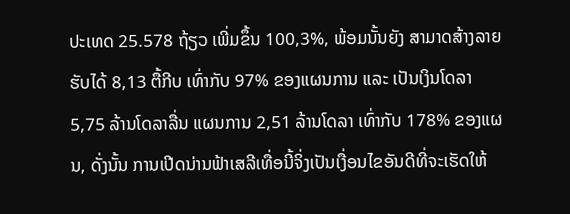ປະເທດ 25.578 ຖ້ຽວ ເພີ່ມຂຶ້ນ 100,3%, ພ້ອມນັ້ນຍັງ ສາມາດສ້າງລາຍຮັບໄດ້ 8,13 ຕື້ກີບ ເທົ່າກັບ 97% ຂອງແຜນການ ແລະ ເປັນເງິນໂດລາ 5,75 ລ້ານໂດລາລື່ນ ແຜນການ 2,51 ລ້ານໂດລາ ເທົ່າກັບ 178% ຂອງແຜນ, ດັ່ງນັ້ນ ການເປີດນ່ານຟ້າເສລີເທື່ອນີ້ຈິ່ງເປັນເງື່ອນໄຂອັນດີທີ່ຈະເຮັດໃຫ້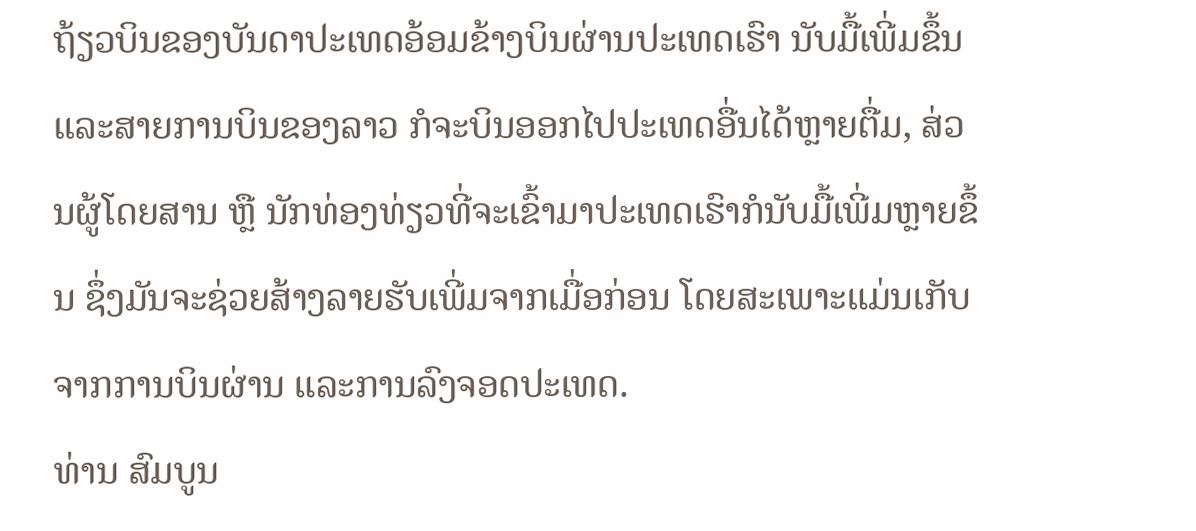ຖ້ຽວບິນຂອງບັນດາປະເທດອ້ອມຂ້າງບິນຜ່ານປະເທດເຮົາ ນັບມື້ເພີ່ມຂຶ້ນ ແລະສາຍການບິນຂອງລາວ ກໍຈະບິນອອກໄປປະເທດອື່ນໄດ້ຫຼາຍຕື່ມ, ສ່ວນຜູ້ໂດຍສານ ຫຼື ນັກທ່ອງທ່ຽວທີ່ຈະເຂົ້າມາປະເທດເຮົາກໍນັບມື້ເພີ່ມຫຼາຍຂຶ້ນ ຊຶ່ງມັນຈະຊ່ວຍສ້າງລາຍຮັບເພີ່ມຈາກເມື່ອກ່ອນ ໂດຍສະເພາະແມ່ນເກັບຈາກການບິນຜ່ານ ແລະການລົງຈອດປະເທດ.
ທ່ານ ສົມບູນ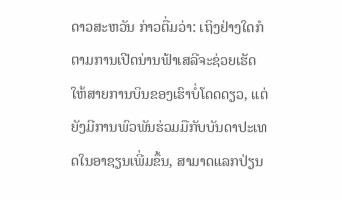ດາວສະຫວັນ ກ່າວຕື່ມວ່າ: ເຖິງຢ່າງໃດກໍຕາມການເປີດນ່ານຟ້າເສລີຈະຊ່ວຍເຮັດໃຫ້ສາຍການບິນຂອງເຮົາບໍ່ໂດດດຽວ, ແຕ່ຍັງມີການພົວພັນຮ່ວມມືກັບບັນດາປະເທດໃນອາຊຽນເພີ່ມຂຶ້ນ, ສາມາດແລກປ່ຽນ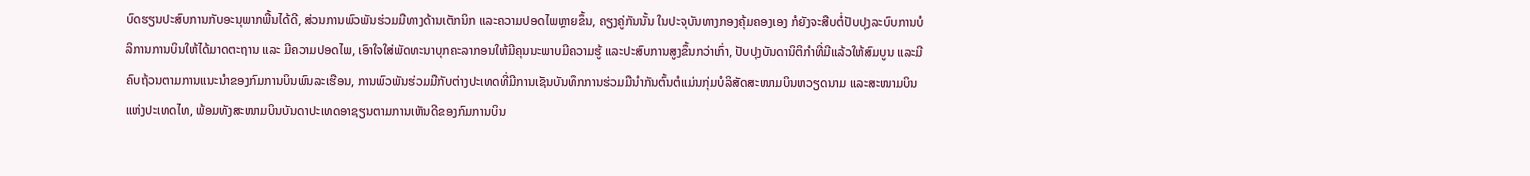ບົດຮຽນປະສົບການກັບອະນຸພາກພື້ນໄດ້ດີ, ສ່ວນການພົວພັນຮ່ວມມືທາງດ້ານເຕັກນິກ ແລະຄວາມປອດໄພຫຼາຍຂຶ້ນ, ຄຽງຄູ່ກັນນັ້ນ ໃນປະຈຸບັນທາງກອງຄຸ້ມຄອງເອງ ກໍຍັງຈະສືບຕໍ່ປັບປຸງລະບົບການບໍລິການການບິນໃຫ້ໄດ້ມາດຕະຖານ ແລະ ມີຄວາມປອດໄພ, ເອົາໃຈໃສ່ພັດທະນາບຸກຄະລາກອນໃຫ້ມີຄຸນນະພາບມີຄວາມຮູ້ ແລະປະສົບການສູງຂຶ້ນກວ່າເກົ່າ, ປັບປຸງບັນດານິຕິກຳທີ່ມີແລ້ວໃຫ້ສົມບູນ ແລະມີຄົບຖ້ວນຕາມການແນະນຳຂອງກົມການບິນພົນລະເຮືອນ, ການພົວພັນຮ່ວມມືກັບຕ່າງປະເທດທີ່ມີການເຊັນບັນທຶກການຮ່ວມມືນຳກັນຕົ້ນຕໍແມ່ນກຸ່ມບໍລິສັດສະໜາມບິນຫວຽດນາມ ແລະສະໜາມບິນແຫ່ງປະເທດໄທ, ພ້ອມທັງສະໜາມບິນບັນດາປະເທດອາຊຽນຕາມການເຫັນດີຂອງກົມການບິນ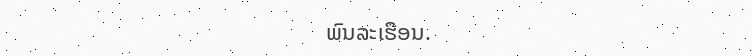ພົນລະເຮືອນ.